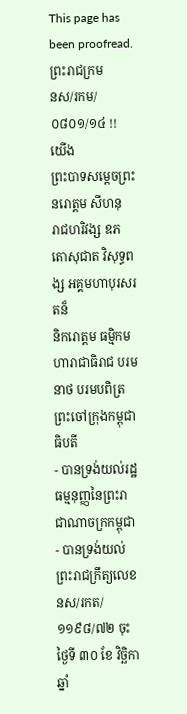This page has been proofread.
ព្រះរាជក្រម
នស/រកម/០៨០១/១៤ !!
យើង
ព្រះបាទសម្តេចព្រះ នរោត្តម សីហនុ
រាជហរិវង្ស ឧភតោសុជាត វិសុទ្ធពង្ស អគ្គមហាបុរសរតន៏
និករោត្តម ធម្មិកមហារាជាធិរាជ បរមនាថ បរមបពិត្រ
ព្រះចៅក្រុងកម្ពុជាធិបតី
- បានទ្រង់យល់រដ្ឋធម្មនុញ្ញនៃព្រះរាជាណាចក្រកម្ពុជា
- បានទ្រង់យល់ព្រះរាជក្រឹត្យលេខ នស/រកត/១១៩៨/៧២ ចុះថ្ងៃទី ៣០ ខែ វិច្ឆិកា ឆ្នាំ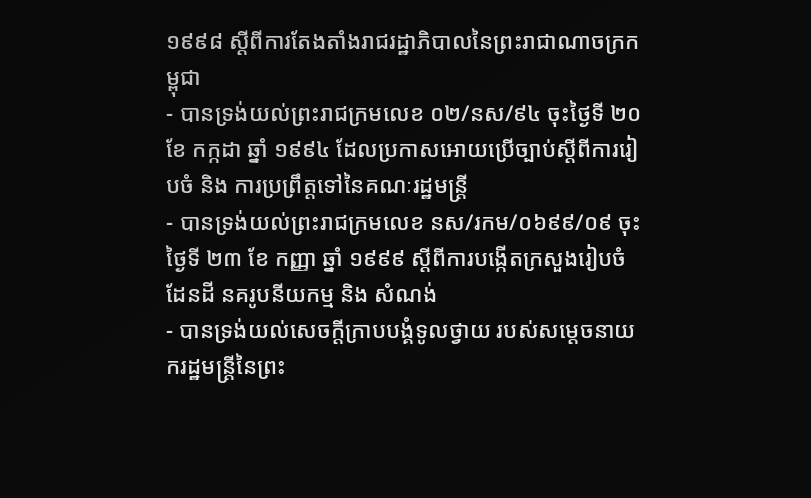១៩៩៨ ស្ដីពីការតែងតាំងរាជរដ្ឋាភិបាលនៃព្រះរាជាណាចក្រកម្ពុជា
- បានទ្រង់យល់ព្រះរាជក្រមលេខ ០២/នស/៩៤ ចុះថ្ងៃទី ២០ ខែ កក្កដា ឆ្នាំ ១៩៩៤ ដែលប្រកាសអោយប្រើច្បាប់ស្ដីពីការរៀបចំ និង ការប្រព្រឹត្តទៅនៃគណៈរដ្ឋមន្ត្រី
- បានទ្រង់យល់ព្រះរាជក្រមលេខ នស/រកម/០៦៩៩/០៩ ចុះថ្ងៃទី ២៣ ខែ កញ្ញា ឆ្នាំ ១៩៩៩ ស្ដីពីការបង្កើតក្រសួងរៀបចំដែនដី នគរូបនីយកម្ម និង សំណង់
- បានទ្រង់យល់សេចក្ដីក្រាបបង្គំទូលថ្វាយ របស់សម្ដេចនាយករដ្ឋមន្ត្រីនៃព្រះ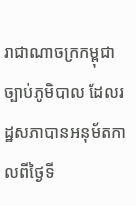រាជាណាចក្រកម្ពុជា
ច្បាប់ភូមិបាល ដែលរដ្ឋសភាបានអនុម័តកាលពីថ្ងៃទី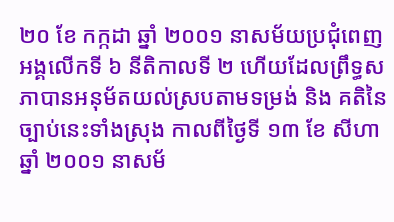២០ ខែ កក្កដា ឆ្នាំ ២០០១ នាសម័យប្រជុំពេញអង្គលើកទី ៦ នីតិកាលទី ២ ហើយដែលព្រឹទ្ធសភាបានអនុម័តយល់ស្របតាមទម្រង់ និង គតិនៃច្បាប់នេះទាំងស្រុង កាលពីថ្ងៃទី ១៣ ខែ សីហា ឆ្នាំ ២០០១ នាសម័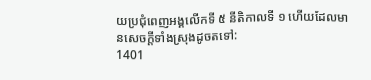យប្រជុំពេញអង្គលើកទី ៥ នីតិកាលទី ១ ហើយដែលមានសេចក្ដីទាំងស្រុងដូចតទៅ:
1401